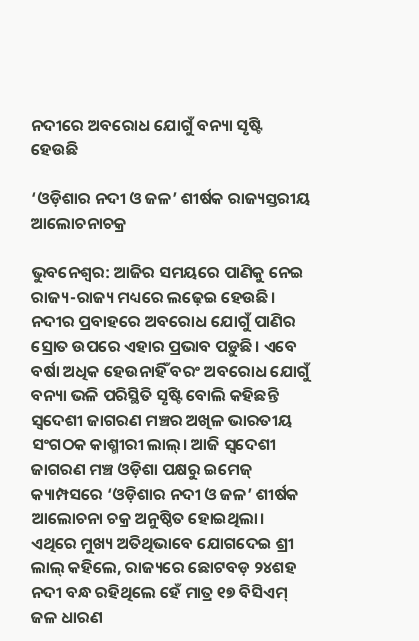ନଦୀରେ ଅବରୋଧ ଯୋଗୁଁ ବନ୍ୟା ସୃଷ୍ଟି ହେଉଛି

‘ଓଡ଼ିଶାର ନଦୀ ଓ ଜଳ’ ଶୀର୍ଷକ ରାଜ୍ୟସ୍ତରୀୟ ଆଲୋଚନାଚକ୍ର

ଭୁବନେଶ୍ୱର: ଆଜିର ସମୟରେ ପାଣିକୁ ନେଇ ରାଜ୍ୟ-ରାଜ୍ୟ ମଧ୍ୟରେ ଲଢ଼େଇ ହେଉଛି। ନଦୀର ପ୍ରବାହରେ ଅବରୋଧ ଯୋଗୁଁ ପାଣିର ସ୍ରୋତ ଉପରେ ଏହାର ପ୍ରଭାବ ପଡ଼ୁଛି। ଏବେ ବର୍ଷା ଅଧିକ ହେଉନାହିଁ ବରଂ ଅବରୋଧ ଯୋଗୁଁ ବନ୍ୟା ଭଳି ପରିସ୍ଥିତି ସୃଷ୍ଟି ବୋଲି କହିଛନ୍ତି ସ୍ବଦେଶୀ ଜାଗରଣ ମଞ୍ଚର ଅଖିଳ ଭାରତୀୟ ସଂଗଠକ କାଶ୍ମୀରୀ ଲାଲ୍। ଆଜି ସ୍ବଦେଶୀ ଜାଗରଣ ମଞ୍ଚ ଓଡ଼ିଶା ପକ୍ଷରୁ ଇମେଜ୍ କ୍ୟାମ୍ପସରେ ‘ଓଡ଼ିଶାର ନଦୀ ଓ ଜଳ’ ଶୀର୍ଷକ ଆଲୋଚନା ଚକ୍ର ଅନୁଷ୍ଠିତ ହୋଇଥିଲା। ଏଥିରେ ମୁଖ୍ୟ ଅତିଥିଭାବେ ଯୋଗଦେଇ ଶ୍ରୀ ଲାଲ୍ କହିଲେ, ରାଜ୍ୟରେ ଛୋଟବଡ଼ ୨୪ଶହ ନଦୀ ବନ୍ଧ ରହିଥିଲେ ହେଁ ମାତ୍ର ୧୭ ବିସିଏମ୍ ଜଳ ଧାରଣ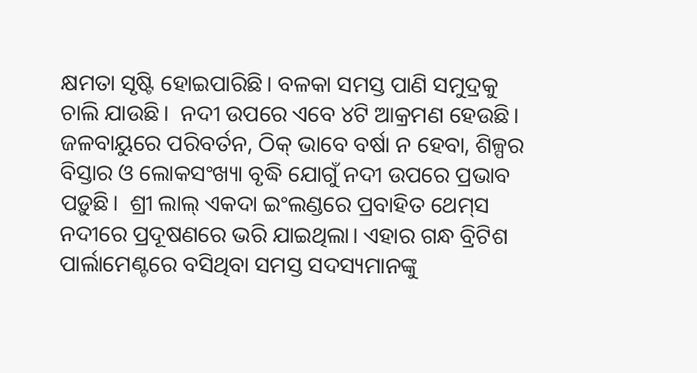କ୍ଷମତା ସୃଷ୍ଟି ହୋଇପାରିଛି। ବଳକା ସମସ୍ତ ପାଣି ସମୁଦ୍ରକୁ ଚାଲି ଯାଉଛି।  ନଦୀ ଉପରେ ଏବେ ୪ଟି ଆକ୍ରମଣ ହେଉଛି। ଜଳବାୟୁରେ ପରିବର୍ତନ, ଠିକ୍ ଭାବେ ବର୍ଷା ନ ହେବା, ଶିଳ୍ପର ବିସ୍ତାର ଓ ଲୋକସଂଖ୍ୟା ବୃଦ୍ଧି ଯୋଗୁଁ ନଦୀ ଉପରେ ପ୍ରଭାବ ପଡ଼ୁଛି।  ଶ୍ରୀ ଲାଲ୍‌ ଏକଦା ଇଂଲଣ୍ଡରେ ପ୍ରବାହିତ ଥେମ୍‌ସ ନଦୀରେ ପ୍ରଦୂଷଣରେ ଭରି ଯାଇଥିଲା। ଏହାର ଗନ୍ଧ ବ୍ରିଟିଶ ପାର୍ଲାମେଣ୍ଟରେ ବସିଥିବା ସମସ୍ତ ସଦସ୍ୟମାନଙ୍କୁ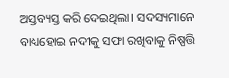ଅସ୍ତବ୍ୟସ୍ତ କରି ଦେଇଥିଲା। ସଦସ୍ୟମାନେ ବାଧ୍ୟହୋଇ ନଦୀକୁ ସଫା ରଖିବାକୁ ନିଷ୍ପତ୍ତି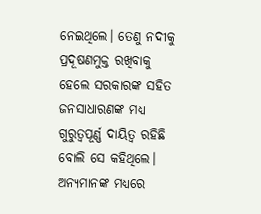ନେଇଥିଲେ। ତେଣୁ ନଦୀକୁ ପ୍ରଦୂଷଣମୁକ୍ତ ରଖିବାକୁ ହେଲେ ସରକାରଙ୍କ ସହିତ ଜନସାଧାରଣଙ୍କ ମଧ୍ୟ ଗୁରୁତ୍ବପୂର୍ଣ୍ଣ ଦାୟିତ୍ବ ରହିଛି ବୋଲି ସେ କହିଥିଲେ। ଅନ୍ୟମାନଙ୍କ ମଧ୍ୟରେ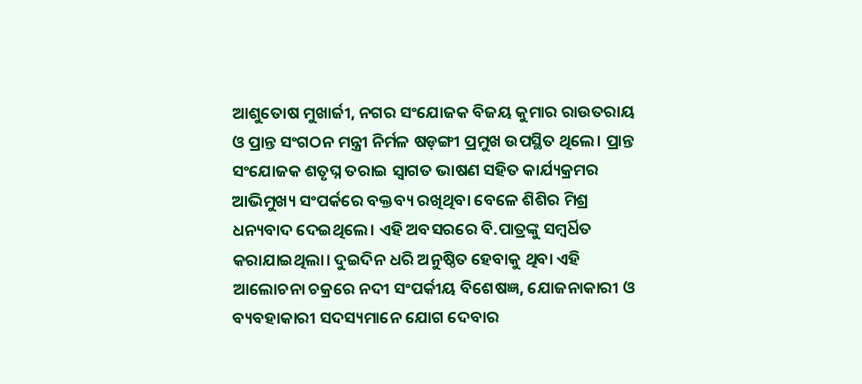ଆଶୁତୋଷ ମୁଖାର୍ଜୀ, ନଗର ସଂଯୋଜକ ବିଜୟ କୁମାର ରାଉତରାୟ ଓ ପ୍ରାନ୍ତ ସଂଗଠନ ମନ୍ତ୍ରୀ ନିର୍ମଳ ଷଡ଼ଙ୍ଗୀ ପ୍ରମୁଖ ଉପସ୍ଥିତ ଥିଲେ। ପ୍ରାନ୍ତ ସଂଯୋଜକ ଶତୃଘ୍ନ ତରାଇ ସ୍ବାଗତ ଭାଷଣ ସହିତ କାର୍ଯ୍ୟକ୍ରମର ଆଭିମୁଖ୍ୟ ସଂପର୍କରେ ବକ୍ତବ୍ୟ ରଖିଥିବା ବେଳେ ଶିଶିର ମିଶ୍ର ଧନ୍ୟବାଦ ଦେଇଥିଲେ। ଏହି ଅବସରରେ ବି.ପାତ୍ରଙ୍କୁ ସମ୍ବର୍ଧିତ କରାଯାଇଥିଲା। ଦୁଇଦିନ ଧରି ଅନୁଷ୍ଠିତ ହେବାକୁ ଥିବା ଏହି ଆଲୋଚନା ଚକ୍ରରେ ନଦୀ ସଂପର୍କୀୟ ବିଶେଷଜ୍ଞ, ଯୋଜନାକାରୀ ଓ ବ୍ୟବହାକାରୀ ସଦସ୍ୟମାନେ ଯୋଗ ଦେବାର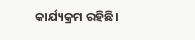କାର୍ଯ୍ୟକ୍ରମ ରହିଛି।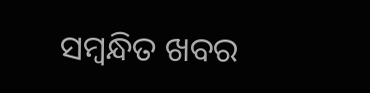ସମ୍ବନ୍ଧିତ ଖବର